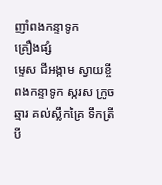ញាំពងកន្ទាទូក
គ្រឿងផ្សំ
ម្ទេស ជីអង្កាម ស្វាយខ្ចី ពងកន្ទាទូក ស្ករស ក្រូចឆ្មារ គល់ស្លឹកគ្រៃ ទឹកត្រី បី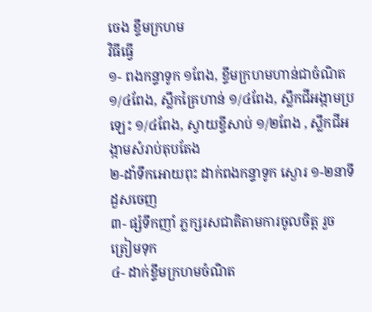ចេង ខ្ទឹមក្រហម
វិធីធ្វើ
១- ពងកន្ទាទូក ១ពែង, ខ្ទឹមក្រហមហាន់ជាចំណិត ១/៤ពែង, ស្លឹកគ្រៃហាន់ ១/៤ពែង, ស្លឹកជីអង្កាមប្រឡេះ ១/៤ពែង, ស្វាយខ្ចីសាប់ ១/២ពែង , ស្លឹកជីអង្កាមសំរាប់តុបតែង
២-ដាំទឹកអោយពុះ ដាក់ពងកន្ទាទូក ស្ងោរ ១-២នាទីដួសចេញ
៣- ផ្សំទឹកញាំ ភ្លក្សរសជាតិតាមការចូលចិត្ត រួចត្រៀមទុក
៤- ដាក់ខ្ទឹមក្រហមចំណិត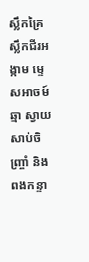ស្លឹកគ្រៃ ស្លឹកជីរអង្កាម ម្ទេសអាចម៍ឆ្មា ស្វាយ សាប់ចិញ្ច្រាំ និងពងកន្ទា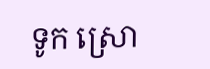ទូក ស្រោ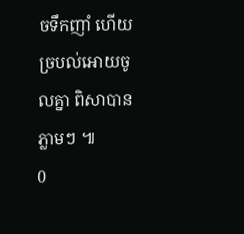ចទឹកញាំ ហើយច្របល់អោយចូលគ្នា ពិសាបានភ្លាមៗ ៕
0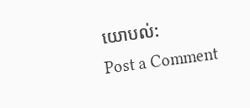យោបល់:
Post a Comment